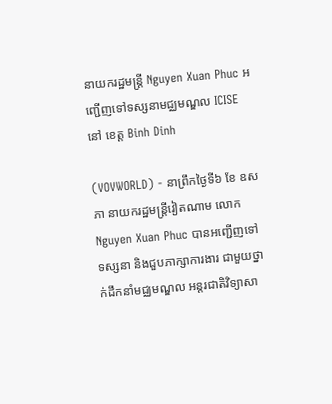នាយករដ្ឋមន្ត្រី Nguyen Xuan Phuc អញ្ជើញទៅទស្សនាមជ្ឈមណ្ឌល ICISE នៅ ខេត្ត Binh Dinh

(VOVWORLD) - នាព្រឹកថ្ងៃទី៦ ខែ ឧសភា នាយករដ្ឋមន្ត្រីវៀតណាម លោក  Nguyen Xuan Phuc បានអញ្ជើញទៅទស្សនា និងជួបភាក្សាការងារ ជាមួយថ្នាក់ដឹកនាំមជ្ឈមណ្ឌល អន្តរជាតិវិទ្យាសា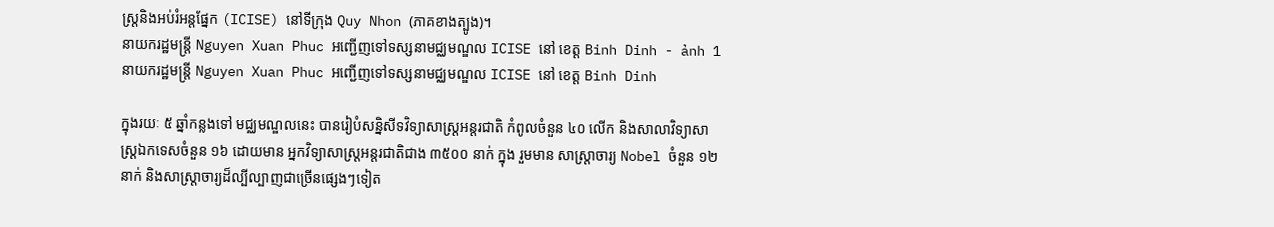ស្រ្តនិងអប់រំអន្តផ្នែក (ICISE) នៅទីក្រុង Quy Nhon (ភាគខាងត្បូង)។
នាយករដ្ឋមន្ត្រី Nguyen Xuan Phuc អញ្ជើញទៅទស្សនាមជ្ឈមណ្ឌល ICISE នៅ ខេត្ត Binh Dinh - ảnh 1 នាយករដ្ឋមន្ត្រី Nguyen Xuan Phuc អញ្ជើញទៅទស្សនាមជ្ឈមណ្ឌល ICISE នៅ ខេត្ត Binh Dinh

ក្នុងរយៈ ៥ ឆ្នាំកន្លងទៅ មជ្ឈមណ្ឌលនេះ បានរៀបំសន្និសីទវិទ្យាសាស្ត្រអន្តរជាតិ កំពូលចំនួន ៤០ លើក និងសាលាវិទ្យាសាស្រ្តឯកទេសចំនួន ១៦ ដោយមាន អ្នកវិទ្យាសាស្ត្រអន្តរជាតិជាង ៣៥០០ នាក់ ក្នុង រួមមាន សាស្ត្រាចារ្យ Nobel ចំនួន ១២ នាក់ និងសាស្ត្រាចារ្យដ៏ល្បីល្បាញជាច្រើនផ្សេងៗទៀត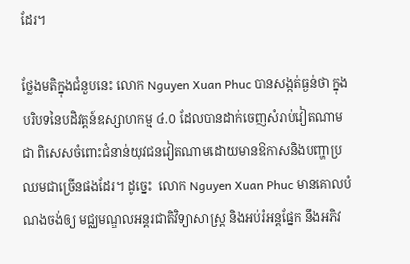ដែរ។

ថ្លែងមតិក្នុងជំនួបនេះ លោក Nguyen Xuan Phuc បានសង្កត់ធ្ងន់ថា ក្នុងបរិបទនៃបដិវត្តន៍ឧស្សាហកម្ម ៤.០ ដែលបានដាក់ចេញសំរាប់វៀតណាម ជា ពិសេសចំពោះជំនាន់យុវជនវៀតណាមដោយមានឱកាសនិងបញ្ហាប្រឈមជាច្រើនផងដែរ។ ដូច្នេះ  លោក Nguyen Xuan Phuc មានគោលបំណងចង់ឲ្យ មជ្ឈមណ្ឌលអន្តរជាតិវិទ្យាសាស្រ្ត និងអប់រំអន្តផ្នែក នឹងអភិវ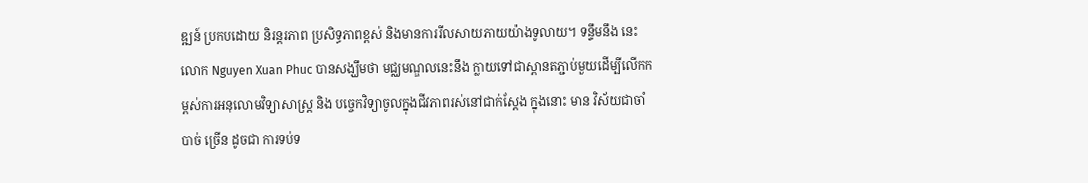ឌ្ឍន៍ ប្រកបដោយ និរន្តរភាព ប្រសិទ្ធភាពខ្ពស់ និងមានការរីលសាយភាយយ៉ាងទូលាយ។ ទន្ទឹមនឹង នេះ លោក Nguyen Xuan Phuc បានសង្ឃឹមថា មជ្ឈមណ្ឌលនេះនឹង ក្លាយទៅជាស្ពានតភ្ជាប់មួយដើម្បីលើកកម្ពស់ការអនុលោមវិទ្យាសាស្រ្ត និង បច្ចេកវិទ្យាចូលក្នុងជីវភាពរស់នៅជាក់ស្តែង ក្នុងនោះ មាន វិស័យជាចាំបាច់ ច្រើន ដូចជា ការទប់ទ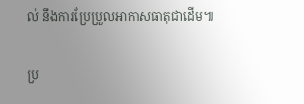ល់ នឹងការប្រែប្រួលអាកាសធាតុជាដើម៕

ប្រ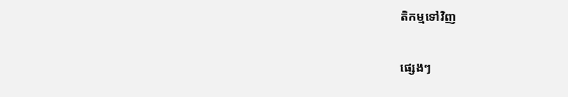តិកម្មទៅវិញ

ផ្សេងៗ